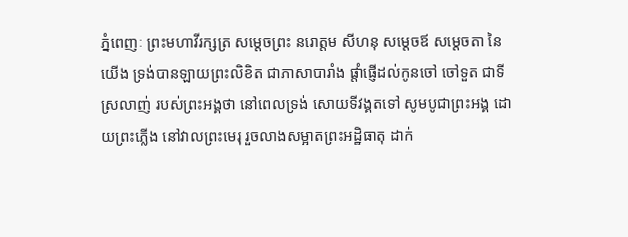ភ្នំពេញៈ ព្រះមហាវីរក្សត្រ សម្តេចព្រះ នរោត្តម សីហនុ សម្តេចឪ សម្តេចតា នៃយើង ទ្រង់បានឡាយព្រះលិខិត ជាភាសាបារាំង ផ្តាំផ្ញើដល់កូនចៅ ចៅទួត ជាទីស្រលាញ់ របស់ព្រះអង្គថា នៅពេលទ្រង់ សោយទីវង្គតទៅ សូមបូជាព្រះអង្គ ដោយព្រះភ្លើង នៅវាលព្រះមេរុ រួចលាងសម្អាតព្រះអដ្ឋិធាតុ ដាក់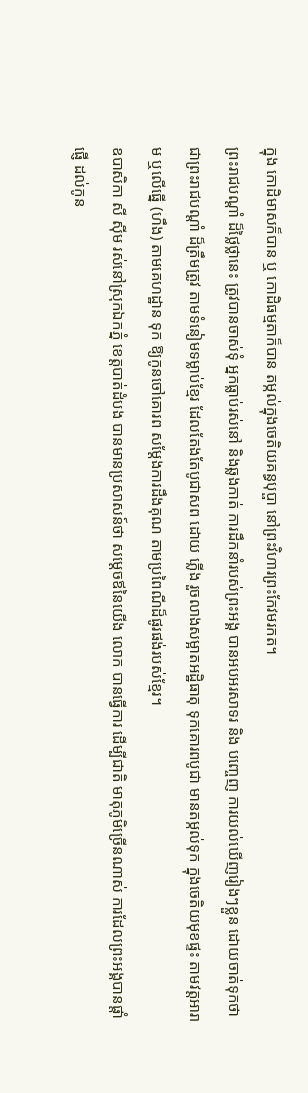ក្នុង កោដិមាសក៏បាន ឬ កោដិធម្មតាក៏បាន តម្កល់ក្នុងចេតិយគន្ធបុប្ផា នៅព្រះវិហារព្រះកែវមរកត។
ព្រះរាជបណ្តាំ ដ៏ថ្លៃថ្លានេះ ត្រូវបានចាស់ទុំ អ្នកធ្លាប់រស់នៅ និងឆ្លងកាត់ ការដឹកនាំរបស់ព្រះអង្គ បានអបអរសាទរ និង បញ្ចេញ ការយល់ឃើញរៀងៗខ្លួន ដោយចាត់ទុកថា ជាព្រះរាជបណ្តាំ ដ៏ត្រឹមត្រូវ តាមទំនៀមទម្លាប់ខែ្មរ ដែលតែងតែបូជាសព ដោយ ភ្លើង រួចលាងសម្អាតអដ្ឋិធាតុ ទុកគោរពបូជា មានតម្កល់ទុក ក្នុងចេតិយមុខផ្ទះ តាមវត្តអារាម ឬលើធ្នើ (ហឹង) តាមគេហដ្ឋាន ទុក ឱ្យកូនចៅគោរព សម្តែងការដឹងគុណ តាមប្រពៃណីដ៏ផូរផង់របស់ខ្មែរ។
ឧបាសិកា សី ស៊ីម រស់នៅស្រុកឯកភ្នំ ខេត្តបាត់ដំបង បានមានប្រសាសន៍ថា សម្តេចឪនៃយើង លោក បានធ្វើការ ដើម្បីជាតិ មាតុភូមិច្រើនណាស់ ការដែលព្រះអង្គបានផ្តាំផ្ញើ ដល់កូន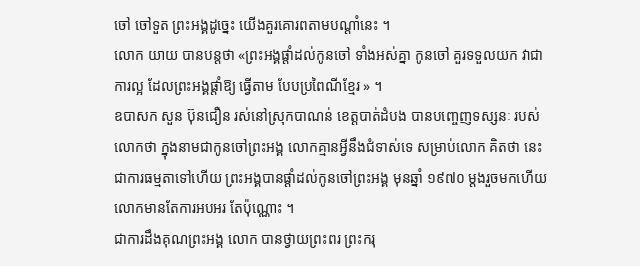ចៅ ចៅទួត ព្រះអង្គដូច្នេះ យើងគួរគោរពតាមបណ្តាំនេះ ។
លោក យាយ បានបន្តថា «ព្រះអង្គផ្តាំដល់កូនចៅ ទាំងអស់គ្នា កូនចៅ គួរទទួលយក វាជាការល្អ ដែលព្រះអង្គផ្តាំឱ្យ ធ្វើតាម បែបប្រពៃណីខ្មែរ » ។
ឧបាសក សួន ប៊ុនជឿន រស់នៅស្រុកបាណន់ ខេត្តបាត់ដំបង បានបញ្ចេញទស្សនៈ របស់លោកថា ក្នុងនាមជាកូនចៅព្រះអង្គ លោកគ្មានអ្វីនឹងជំទាស់ទេ សម្រាប់លោក គិតថា នេះជាការធម្មតាទៅហើយ ព្រះអង្គបានផ្តាំដល់កូនចៅព្រះអង្គ មុនឆ្នាំ ១៩៧០ ម្តងរួចមកហើយ លោកមានតែការអបអរ តែប៉ុណ្ណោះ ។
ជាការដឹងគុណព្រះអង្គ លោក បានថ្វាយព្រះពរ ព្រះករុ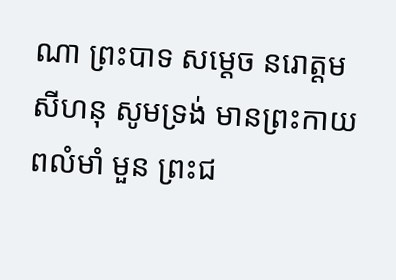ណា ព្រះបាទ សម្តេច នរោត្តម សីហនុ សូមទ្រង់ មានព្រះកាយ ពលំមាំ មួន ព្រះជ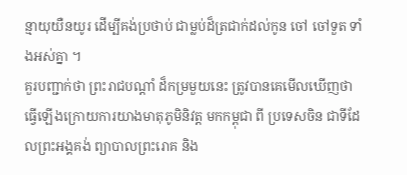ន្មាយុយឺនយូរ ដើម្បីគង់ប្រថាប់ ជាម្លប់ដ៏ត្រជាក់ដល់កូន ចៅ ចៅទួត ទាំងអស់គ្នា ។
គួរបញ្ជាក់ថា ព្រះរាជបណ្តាំ ដ៏កម្រមួយនេះ ត្រូវបានគេមើលឃើញថា ធ្វើឡើងក្រោយការយាងមាតុភូមិនិវត្ត មកកម្ពុជា ពី ប្រទេសចិន ជាទីដែលព្រះអង្គគង់ ព្យាបាលព្រះរោគ និង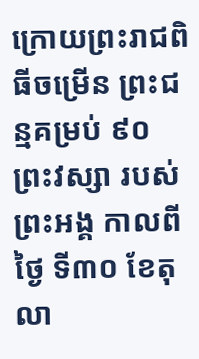ក្រោយព្រះរាជពិធីចម្រើន ព្រះជន្មគម្រប់ ៩០ ព្រះវស្សា របស់ព្រះអង្គ កាលពីថ្ងៃ ទី៣០ ខែតុលា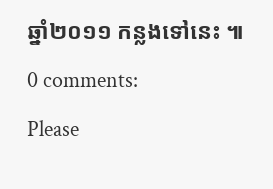ឆ្នាំ២០១១ កន្លងទៅនេះ ៕
0 comments:
Please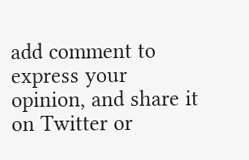add comment to express your opinion, and share it on Twitter or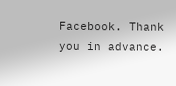Facebook. Thank you in advance.